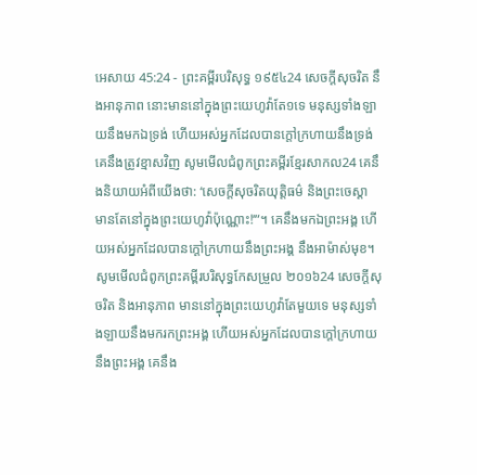អេសាយ 45:24 - ព្រះគម្ពីរបរិសុទ្ធ ១៩៥៤24 សេចក្ដីសុចរិត នឹងអានុភាព នោះមាននៅក្នុងព្រះយេហូវ៉ាតែ១ទេ មនុស្សទាំងឡាយនឹងមកឯទ្រង់ ហើយអស់អ្នកដែលបានក្តៅក្រហាយនឹងទ្រង់ គេនឹងត្រូវខ្មាសវិញ សូមមើលជំពូកព្រះគម្ពីរខ្មែរសាកល24 គេនឹងនិយាយអំពីយើងថា: ‘សេចក្ដីសុចរិតយុត្តិធម៌ និងព្រះចេស្ដា មានតែនៅក្នុងព្រះយេហូវ៉ាប៉ុណ្ណោះ!’”។ គេនឹងមកឯព្រះអង្គ ហើយអស់អ្នកដែលបានក្ដៅក្រហាយនឹងព្រះអង្គ នឹងអាម៉ាស់មុខ។ សូមមើលជំពូកព្រះគម្ពីរបរិសុទ្ធកែសម្រួល ២០១៦24 សេចក្ដីសុចរិត និងអានុភាព មាននៅក្នុងព្រះយេហូវ៉ាតែមួយទេ មនុស្សទាំងឡាយនឹងមករកព្រះអង្គ ហើយអស់អ្នកដែលបានក្តៅក្រហាយនឹងព្រះអង្គ គេនឹង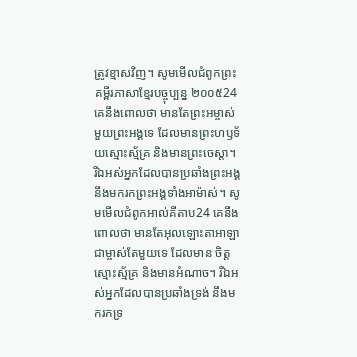ត្រូវខ្មាសវិញ។ សូមមើលជំពូកព្រះគម្ពីរភាសាខ្មែរបច្ចុប្បន្ន ២០០៥24 គេនឹងពោលថា មានតែព្រះអម្ចាស់មួយព្រះអង្គទេ ដែលមានព្រះហឫទ័យស្មោះស្ម័គ្រ និងមានព្រះចេស្ដា។ រីឯអស់អ្នកដែលបានប្រឆាំងព្រះអង្គ នឹងមករកព្រះអង្គទាំងអាម៉ាស់។ សូមមើលជំពូកអាល់គីតាប24 គេនឹងពោលថា មានតែអុលឡោះតាអាឡាជាម្ចាស់តែមួយទេ ដែលមាន ចិត្តស្មោះស្ម័គ្រ និងមានអំណាច។ រីឯអស់អ្នកដែលបានប្រឆាំងទ្រង់ នឹងមករកទ្រ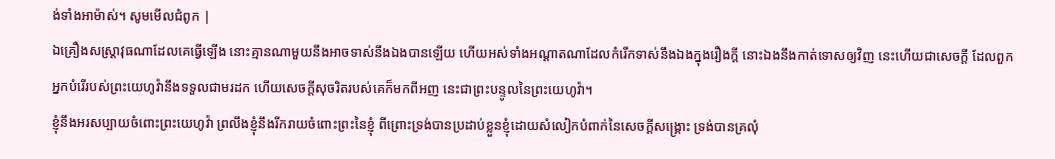ង់ទាំងអាម៉ាស់។ សូមមើលជំពូក |
ឯគ្រឿងសស្ត្រាវុធណាដែលគេធ្វើឡើង នោះគ្មានណាមួយនឹងអាចទាស់នឹងឯងបានឡើយ ហើយអស់ទាំងអណ្តាតណាដែលកំរើកទាស់នឹងឯងក្នុងរឿងក្តី នោះឯងនឹងកាត់ទោសឲ្យវិញ នេះហើយជាសេចក្ដី ដែលពួកអ្នកបំរើរបស់ព្រះយេហូវ៉ានឹងទទួលជាមរដក ហើយសេចក្ដីសុចរិតរបស់គេក៏មកពីអញ នេះជាព្រះបន្ទូលនៃព្រះយេហូវ៉ា។
ខ្ញុំនឹងអរសប្បាយចំពោះព្រះយេហូវ៉ា ព្រលឹងខ្ញុំនឹងរីករាយចំពោះព្រះនៃខ្ញុំ ពីព្រោះទ្រង់បានប្រដាប់ខ្លួនខ្ញុំដោយសំលៀកបំពាក់នៃសេចក្ដីសង្គ្រោះ ទ្រង់បានគ្រលុំ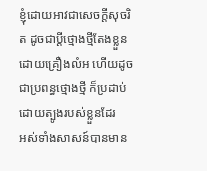ខ្ញុំដោយអាវជាសេចក្ដីសុចរិត ដូចជាប្ដីថ្មោងថ្មីតែងខ្លួនដោយគ្រឿងលំអ ហើយដូចជាប្រពន្ធថ្មោងថ្មី ក៏ប្រដាប់ដោយត្បូងរបស់ខ្លួនដែរ
អស់ទាំងសាសន៍បានមាន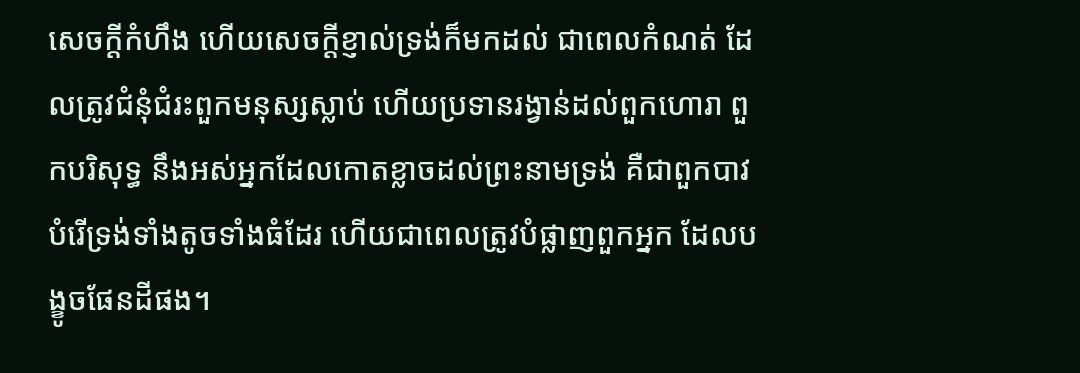សេចក្ដីកំហឹង ហើយសេចក្ដីខ្ញាល់ទ្រង់ក៏មកដល់ ជាពេលកំណត់ ដែលត្រូវជំនុំជំរះពួកមនុស្សស្លាប់ ហើយប្រទានរង្វាន់ដល់ពួកហោរា ពួកបរិសុទ្ធ នឹងអស់អ្នកដែលកោតខ្លាចដល់ព្រះនាមទ្រង់ គឺជាពួកបាវបំរើទ្រង់ទាំងតូចទាំងធំដែរ ហើយជាពេលត្រូវបំផ្លាញពួកអ្នក ដែលបង្ខូចផែនដីផង។